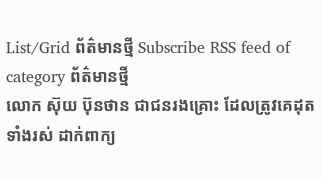List/Grid ព័ត៌មានថ្មី Subscribe RSS feed of category ព័ត៌មានថ្មី
លោក ស៊ុយ ប៊ុនថាន ជាជនរងគ្រោះ ដែលត្រូវគេដុតទាំងរស់ ដាក់ពាក្យ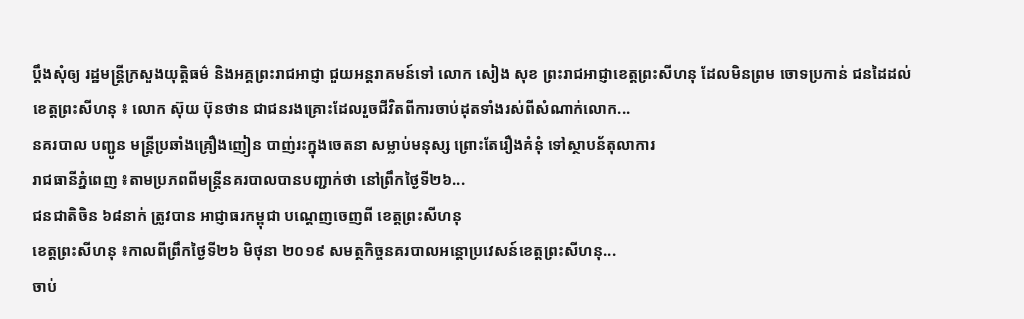ប្តឹងសុំឲ្យ រដ្ឋមន្ត្រីក្រសួងយុត្តិធម៌ និងអគ្គព្រះរាជអាជ្ញា ជួយអន្តរាគមន៍ទៅ លោក សៀង សុខ ព្រះរាជអាជ្ញាខេត្តព្រះសីហនុ ដែលមិនព្រម ចោទប្រកាន់ ជនដៃដល់
ខេត្តព្រះសីហនុ ៖ លោក ស៊ុយ ប៊ុនថាន ជាជនរងគ្រោះដែលរួចជីវិតពីការចាប់ដុតទាំងរស់ពីសំណាក់លោក...
នគរបាល បញ្ជូន មន្ត្រីប្រឆាំងគ្រឿងញៀន បាញ់រះក្នុងចេតនា សម្លាប់មនុស្ស ព្រោះតែរឿងគំនុំ ទៅស្ថាបន័តុលាការ
រាជធានីភ្នំពេញ ៖តាមប្រភពពីមន្ត្រីនគរបាលបានបញ្ជាក់ថា នៅព្រឹកថ្ងៃទី២៦...
ជនជាតិចិន ៦៨នាក់ ត្រូវបាន អាជ្ញាធរកម្ពុជា បណ្តេញចេញពី ខេត្តព្រះសីហនុ
ខេត្តព្រះសីហនុ ៖កាលពីព្រឹកថ្ងៃទី២៦ មិថុនា ២០១៩ សមត្ថកិច្ចនគរបាលអន្តោប្រវេសន៍ខេត្តព្រះសីហនុ...
ចាប់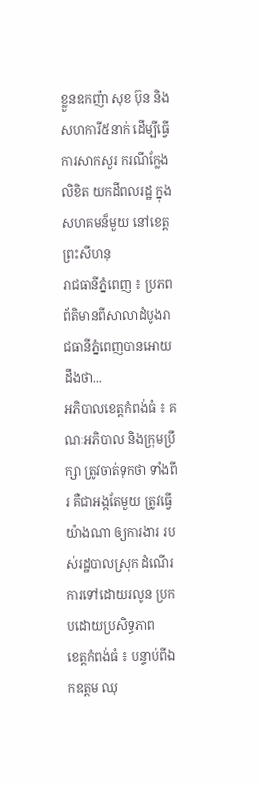ខ្លួនឧកញ៉ា សុខ ប៊ុន និងសហការី៥នាក់ ដើម្បីធ្វើការសាកសួរ ករណីក្លែងលិខិត យកដីពលរដ្ឋ ក្នុងសហគមន៏មួយ នៅខេត្តព្រះសីហនុ
រាជធានីភ្នំពេញ ៖ ប្រភពព័តិមានពីសាលាដំបូងរាជធានីភ្នំពេញបានអោយដឹងថា...
អភិបាលខេត្តកំពង់ធំ ៖ គណៈអភិបាល និងក្រុមប្រឹក្សា ត្រូវចាត់ទុកថា ទាំងពីរ គឺជាអង្កតែមួយ ត្រូវធ្វើយ៉ាងណា ឲ្យការងារ របស់រដ្ឋបាលស្រុក ដំណើរការទៅដោយរលូន ប្រកបដោយប្រសិទ្ធភាព
ខេត្តកំពង់ធំ ៖ បន្ទាប់ពីឯកឧត្តម ឈុ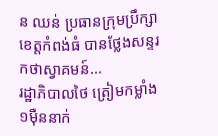ន ឈន់ ប្រធានក្រុមប្រឹក្សាខេត្តកំពង់ធំ បានថ្លែងសន្ទរកថាស្វាគមន៍...
រដ្ឋាភិបាលថៃ ត្រៀមកម្លាំង១ម៉ឺននាក់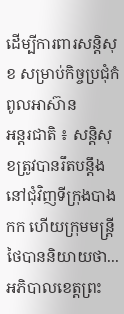ដើម្បីការពារសន្តិសុខ សម្រាប់កិច្ចប្រជុំកំពូលអាស៊ាន
អន្តរជាតិ ៖ សន្តិសុខត្រូវបានរឹតបន្តឹងនៅជុំវិញទីក្រុងបាងកក ហើយក្រុមមន្ត្រីថៃបាននិយាយថា...
អភិបាលខេត្តព្រះ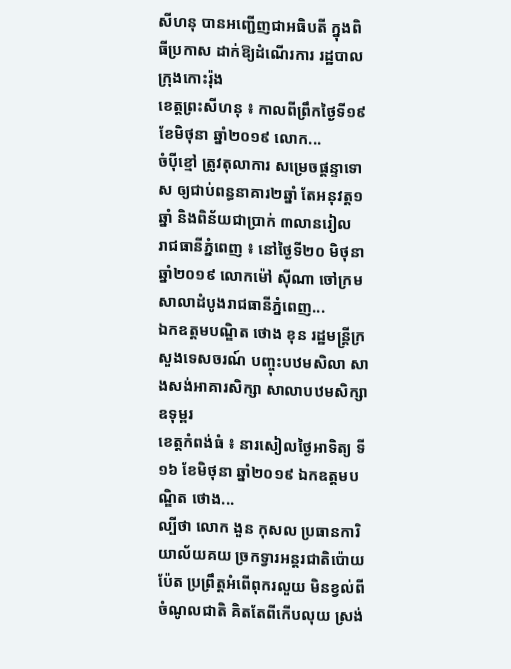សីហនុ បានអញ្ជើញជាអធិបតី ក្នុងពិធីប្រកាស ដាក់ឱ្យដំណើរការ រដ្ឋបាលក្រុងកោះរ៉ុង
ខេត្តព្រះសីហនុ ៖ កាលពីព្រឹកថ្ងៃទី១៩ ខែមិថុនា ឆ្នាំ២០១៩ លោក...
ចំប៉ីខ្មៅ ត្រូវតុលាការ សម្រេចផ្ដន្ទាទោស ឲ្យជាប់ពន្ធនាគារ២ឆ្នាំ តែអនុវត្ត១ឆ្នាំ និងពិន័យជាប្រាក់ ៣លានរៀល
រាជធានីភ្នំពេញ ៖ នៅថ្ងៃទី២០ មិថុនា ឆ្នាំ២០១៩ លោកម៉ៅ ស៊ីណា ចៅក្រមសាលាដំបូងរាជធានីភ្នំពេញ...
ឯកឧត្តមបណ្ឌិត ថោង ខុន រដ្ឋមន្រ្តីក្រសួងទេសចរណ៍ បញ្ចុះបឋមសិលា សាងសង់អាគារសិក្សា សាលាបឋមសិក្សាឧទុម្ពរ
ខេត្តកំពង់ធំ ៖ នារសៀលថ្ងៃអាទិត្យ ទី១៦ ខែមិថុនា ឆ្នាំ២០១៩ ឯកឧត្តមបណ្ឌិត ថោង...
ល្បីថា លោក ងួន កុសល ប្រធានការិយាល័យគយ ច្រកទ្វារអន្តរជាតិប៉ោយប៉ែត ប្រព្រឹត្តអំពើពុករលួយ មិនខ្វល់ពីចំណូលជាតិ គិតតែពីកើបលុយ ស្រង់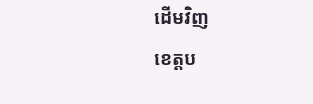ដើមវិញ
ខេត្តប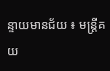ន្ទាយមានជ័យ ៖ មន្ត្រីគយ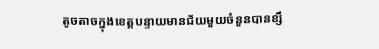តូចតាចក្នុងខេត្តបន្ទាយមានជ័យមួយចំនួនបានខ្សឹ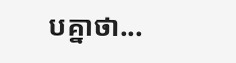បគ្នាថា...